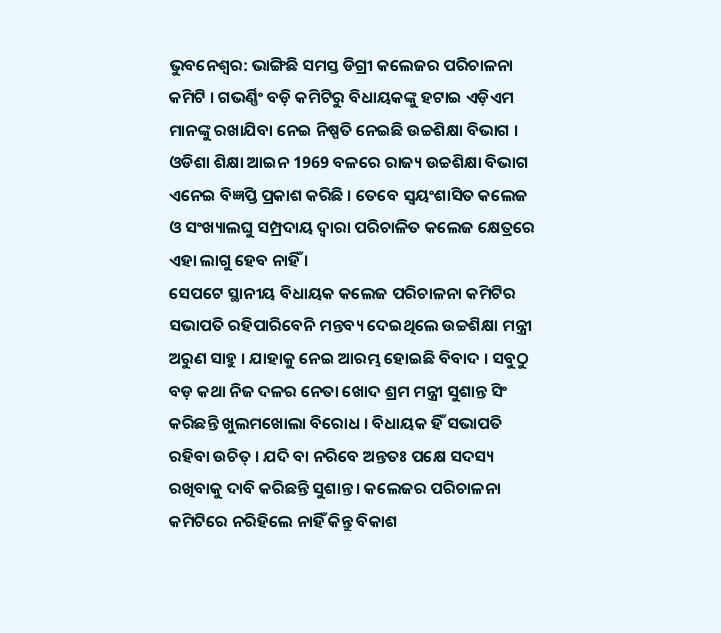ଭୁବନେଶ୍ବର: ଭାଙ୍ଗିଛି ସମସ୍ତ ଡିଗ୍ରୀ କଲେଜର ପରିଚାଳନା କମିଟି । ଗଭର୍ଣ୍ଣିଂ ବଡ଼ି କମିଟିରୁ ବିଧାୟକଙ୍କୁ ହଟାଇ ଏଡ଼ିଏମ ମାନଙ୍କୁ ରଖାଯିବା ନେଇ ନିଷ୍ପତି ନେଇଛି ଉଚ୍ଚଶିକ୍ଷା ବିଭାଗ । ଓଡିଶା ଶିକ୍ଷା ଆଇନ 1969 ବଳରେ ରାଜ୍ୟ ଉଚ୍ଚଶିକ୍ଷା ବିଭାଗ ଏନେଇ ବିଜ୍ଞପ୍ତି ପ୍ରକାଶ କରିଛି । ତେବେ ସ୍ବୟଂଶାସିତ କଲେଜ ଓ ସଂଖ୍ୟାଲଘୁ ସମ୍ପ୍ରଦାୟ ଦ୍ବାରା ପରିଚାଳିତ କଲେଜ କ୍ଷେତ୍ରରେ ଏହା ଲାଗୁ ହେବ ନାହିଁ ।
ସେପଟେ ସ୍ଥାନୀୟ ବିଧାୟକ କଲେଜ ପରିଚାଳନା କମିଟିର ସଭାପତି ରହିପାରିବେନି ମନ୍ତବ୍ୟ ଦେଇଥିଲେ ଉଚ୍ଚଶିକ୍ଷା ମନ୍ତ୍ରୀ ଅରୁଣ ସାହୁ । ଯାହାକୁ ନେଇ ଆରମ୍ଭ ହୋଇଛି ବିବାଦ । ସବୁଠୁ ବଡ଼ କଥା ନିଜ ଦଳର ନେତା ଖୋଦ ଶ୍ରମ ମନ୍ତ୍ରୀ ସୁଶାନ୍ତ ସିଂ କରିଛନ୍ତି ଖୁଲମଖୋଲା ବିରୋଧ । ବିଧାୟକ ହିଁ ସଭାପତି ରହିବା ଉଚିତ୍ । ଯଦି ବା ନରିବେ ଅନ୍ତତଃ ପକ୍ଷେ ସଦସ୍ୟ ରଖିବାକୁ ଦାବି କରିଛନ୍ତି ସୁଶାନ୍ତ । କଲେଜର ପରିଚାଳନା କମିଟିରେ ନରିହିଲେ ନାହିଁ କିନ୍ତୁ ବିକାଶ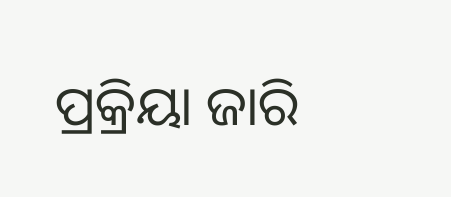ପ୍ରକ୍ରିୟା ଜାରି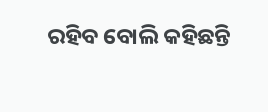ରହିବ ବୋଲି କହିଛନ୍ତି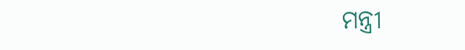ମନ୍ତ୍ରୀ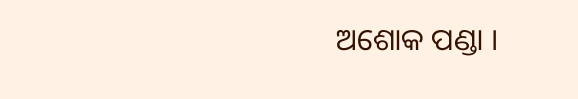ଅଶୋକ ପଣ୍ଡା ।